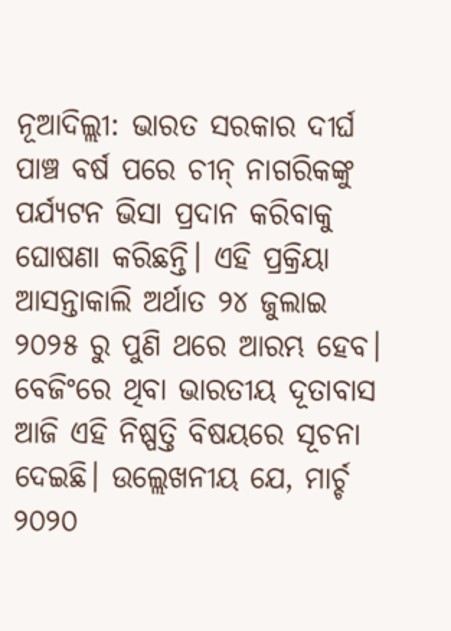ନୂଆଦିଲ୍ଲୀ: ଭାରତ ସରକାର ଦୀର୍ଘ ପାଞ୍ଚ ବର୍ଷ ପରେ ଚୀନ୍ ନାଗରିକଙ୍କୁ ପର୍ଯ୍ୟଟନ ଭିସା ପ୍ରଦାନ କରିବାକୁ ଘୋଷଣା କରିଛନ୍ତି। ଏହି ପ୍ରକ୍ରିୟା ଆସନ୍ତାକାଲି ଅର୍ଥାତ ୨୪ ଜୁଲାଇ ୨୦୨୫ ରୁ ପୁଣି ଥରେ ଆରମ୍ଭ ହେବ। ବେଜିଂରେ ଥିବା ଭାରତୀୟ ଦୂତାବାସ ଆଜି ଏହି ନିଷ୍ପତ୍ତି ବିଷୟରେ ସୂଚନା ଦେଇଛି। ଉଲ୍ଲେଖନୀୟ ଯେ, ମାର୍ଚ୍ଚ ୨୦୨୦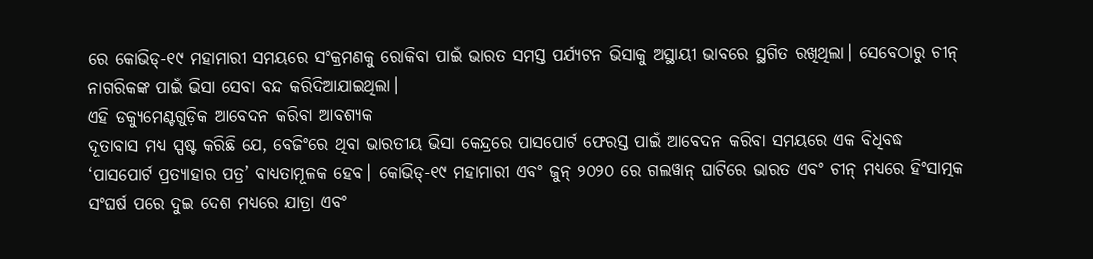ରେ କୋଭିଡ୍-୧୯ ମହାମାରୀ ସମୟରେ ସଂକ୍ରମଣକୁ ରୋକିବା ପାଇଁ ଭାରତ ସମସ୍ତ ପର୍ଯ୍ୟଟନ ଭିସାକୁ ଅସ୍ଥାୟୀ ଭାବରେ ସ୍ଥଗିତ ରଖିଥିଲା। ସେବେଠାରୁ ଚୀନ୍ ନାଗରିକଙ୍କ ପାଇଁ ଭିସା ସେବା ବନ୍ଦ କରିଦିଆଯାଇଥିଲା।
ଏହି ଡକ୍ୟୁମେଣ୍ଟଗୁଡ଼ିକ ଆବେଦନ କରିବା ଆବଶ୍ୟକ
ଦୂତାବାସ ମଧ୍ୟ ସ୍ପଷ୍ଟ କରିଛି ଯେ, ବେଜିଂରେ ଥିବା ଭାରତୀୟ ଭିସା କେନ୍ଦ୍ରରେ ପାସପୋର୍ଟ ଫେରସ୍ତ ପାଇଁ ଆବେଦନ କରିବା ସମୟରେ ଏକ ବିଧିବଦ୍ଧ ‘ପାସପୋର୍ଟ ପ୍ରତ୍ୟାହାର ପତ୍ର’ ବାଧ୍ୟତାମୂଳକ ହେବ। କୋଭିଡ୍-୧୯ ମହାମାରୀ ଏବଂ ଜୁନ୍ ୨୦୨୦ ରେ ଗଲୱାନ୍ ଘାଟିରେ ଭାରତ ଏବଂ ଚୀନ୍ ମଧ୍ୟରେ ହିଂସାତ୍ମକ ସଂଘର୍ଷ ପରେ ଦୁଇ ଦେଶ ମଧ୍ୟରେ ଯାତ୍ରା ଏବଂ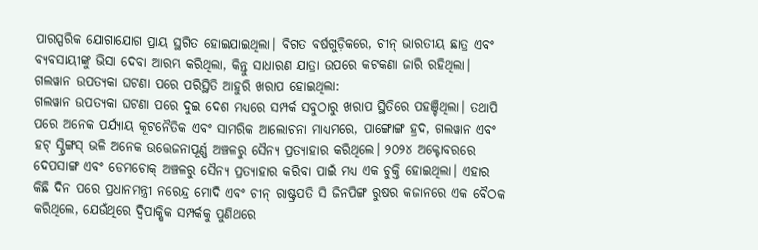ପାରସ୍ପରିକ ଯୋଗାଯୋଗ ପ୍ରାୟ ସ୍ଥଗିତ ହୋଇଯାଇଥିଲା। ବିଗତ ବର୍ଷଗୁଡ଼ିକରେ, ଚୀନ୍ ଭାରତୀୟ ଛାତ୍ର ଏବଂ ବ୍ୟବସାୟୀଙ୍କୁ ଭିସା ଦେବା ଆରମ୍ଭ କରିଥିଲା, କିନ୍ତୁ ସାଧାରଣ ଯାତ୍ରା ଉପରେ କଟକଣା ଜାରି ରହିଥିଲା।
ଗଲୱାନ ଉପତ୍ୟକା ଘଟଣା ପରେ ପରିସ୍ଥିତି ଆହୁରି ଖରାପ ହୋଇଥିଲା:
ଗଲୱାନ ଉପତ୍ୟକା ଘଟଣା ପରେ ଦୁଇ ଦେଶ ମଧ୍ୟରେ ସମ୍ପର୍କ ସବୁଠାରୁ ଖରାପ ସ୍ଥିତିରେ ପହଞ୍ଚିଥିଲା। ତଥାପି ପରେ ଅନେକ ପର୍ଯ୍ୟାୟ କୂଟନୈତିକ ଏବଂ ସାମରିକ ଆଲୋଚନା ମାଧ୍ୟମରେ, ପାଙ୍ଗୋଙ୍ଗ ହ୍ରଦ, ଗଲୱାନ ଏବଂ ହଟ୍ ସ୍ପ୍ରିଙ୍ଗସ୍ ଭଳି ଅନେକ ଉତ୍ତେଜନାପୂର୍ଣ୍ଣ ଅଞ୍ଚଳରୁ ସୈନ୍ୟ ପ୍ରତ୍ୟାହାର କରିଥିଲେ। ୨୦୨୪ ଅକ୍ଟୋବରରେ ଦେପସାଙ୍ଗ ଏବଂ ଡେମଚୋକ୍ ଅଞ୍ଚଳରୁ ସୈନ୍ୟ ପ୍ରତ୍ୟାହାର କରିବା ପାଇଁ ମଧ୍ୟ ଏକ ଚୁକ୍ତି ହୋଇଥିଲା। ଏହାର କିଛି ଦିନ ପରେ ପ୍ରଧାନମନ୍ତ୍ରୀ ନରେନ୍ଦ୍ର ମୋଦି ଏବଂ ଚୀନ୍ ରାଷ୍ଟ୍ରପତି ସି ଜିନପିଙ୍ଗ ରୁଷର କଜାନରେ ଏକ ବୈଠକ କରିଥିଲେ, ଯେଉଁଥିରେ ଦ୍ୱିପାକ୍ଷିକ ସମ୍ପର୍କକୁ ପୁଣିଥରେ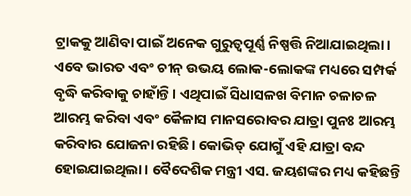ଟ୍ରାକକୁ ଆଣିବା ପାଇଁ ଅନେକ ଗୁରୁତ୍ୱପୂର୍ଣ୍ଣ ନିଷ୍ପତ୍ତି ନିଆଯାଇଥିଲା।
ଏବେ ଭାରତ ଏବଂ ଚୀନ୍ ଉଭୟ ଲୋକ-ଲୋକଙ୍କ ମଧ୍ୟରେ ସମ୍ପର୍କ ବୃଦ୍ଧି କରିବାକୁ ଚାହାଁନ୍ତି। ଏଥିପାଇଁ ସିଧାସଳଖ ବିମାନ ଚଳାଚଳ ଆରମ୍ଭ କରିବା ଏବଂ କୈଳାସ ମାନସରୋବର ଯାତ୍ରା ପୁନଃ ଆରମ୍ଭ କରିବାର ଯୋଜନା ରହିଛି। କୋଭିଡ୍ ଯୋଗୁଁ ଏହି ଯାତ୍ରା ବନ୍ଦ ହୋଇଯାଇଥିଲା। ବୈଦେଶିକ ମନ୍ତ୍ରୀ ଏସ. ଜୟଶଙ୍କର ମଧ୍ୟ କହିଛନ୍ତି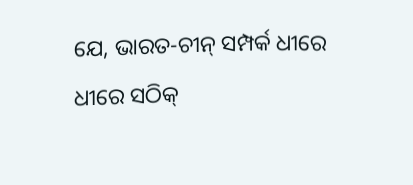ଯେ, ଭାରତ-ଚୀନ୍ ସମ୍ପର୍କ ଧୀରେ ଧୀରେ ସଠିକ୍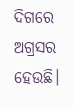ଦିଗରେ ଅଗ୍ରସର ହେଉଛି।